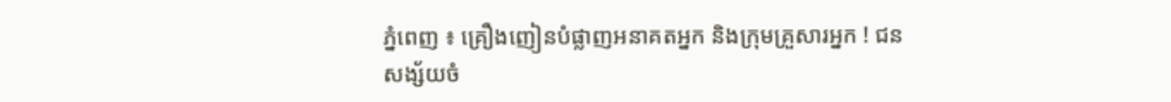ភ្នំពេញ ៖ គ្រឿងញៀនបំផ្លាញអនាគតអ្នក និងក្រុមគ្រួសារអ្នក ! ជនសង្ស័យចំ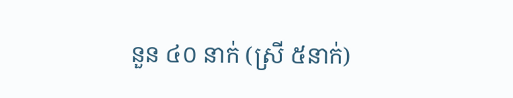នួន ៤០ នាក់ (ស្រី ៥នាក់)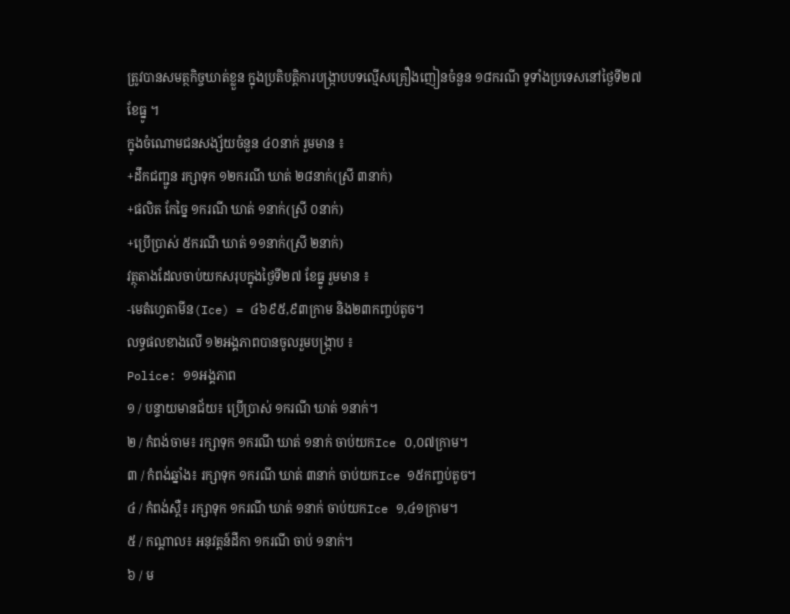ត្រូវបានសមត្ថកិច្ចឃាត់ខ្លួន ក្នុងប្រតិបត្តិការបង្ក្រាបបទល្មើសគ្រឿងញៀនចំនួន ១៨ករណី ទូទាំងប្រទេសនៅថ្ងៃទី២៧ ខែធ្នូ ។
ក្នុងចំណោមជនសង្ស័យចំនួន ៤០នាក់ រួមមាន ៖
+ដឹកជញ្ជូន រក្សាទុក ១២ករណី ឃាត់ ២៨នាក់(ស្រី ៣នាក់)
+ផលិត កែច្នៃ ១ករណី ឃាត់ ១នាក់(ស្រី ០នាក់)
+ប្រើប្រាស់ ៥ករណី ឃាត់ ១១នាក់(ស្រី ២នាក់)
វត្ថុតាងដែលចាប់យកសរុបក្នុងថ្ងៃទី២៧ ខែធ្នូ រួមមាន ៖
-មេតំហ្វេតាមីន(Ice) = ៤៦៩៥,៩៣ក្រាម និង២៣កញ្ចប់តូច។
លទ្ធផលខាងលើ ១២អង្គភាពបានចូលរួមបង្ក្រាប ៖
Police: ១១អង្គភាព
១ / បន្ទាយមានជ័យ៖ ប្រើប្រាស់ ១ករណី ឃាត់ ១នាក់។
២ / កំពង់ចាម៖ រក្សាទុក ១ករណី ឃាត់ ១នាក់ ចាប់យកIce ០,០៧ក្រាម។
៣ / កំពង់ឆ្នាំង៖ រក្សាទុក ១ករណី ឃាត់ ៣នាក់ ចាប់យកIce ១៥កញ្ចប់តូច។
៤ / កំពង់ស្ពឺ៖ រក្សាទុក ១ករណី ឃាត់ ១នាក់ ចាប់យកIce ១,៤១ក្រាម។
៥ / កណ្តាល៖ អនុវត្តន៍ដីកា ១ករណី ចាប់ ១នាក់។
៦ / ម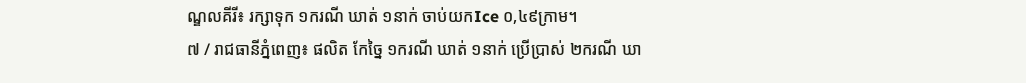ណ្ឌលគីរី៖ រក្សាទុក ១ករណី ឃាត់ ១នាក់ ចាប់យកIce ០,៤៩ក្រាម។
៧ / រាជធានីភ្នំពេញ៖ ផលិត កែច្នៃ ១ករណី ឃាត់ ១នាក់ ប្រើប្រាស់ ២ករណី ឃា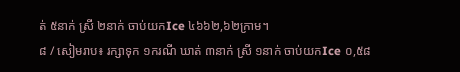ត់ ៥នាក់ ស្រី ២នាក់ ចាប់យកIce ៤៦៦២,៦២ក្រាម។
៨ / សៀមរាប៖ រក្សាទុក ១ករណី ឃាត់ ៣នាក់ ស្រី ១នាក់ ចាប់យកIce ០,៥៨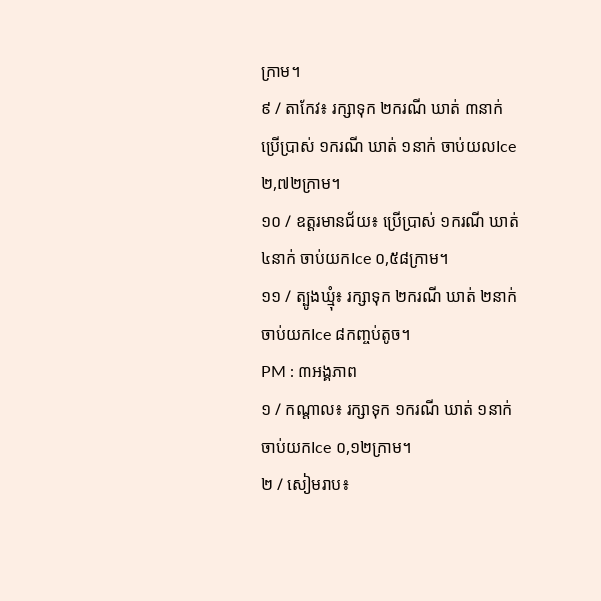ក្រាម។
៩ / តាកែវ៖ រក្សាទុក ២ករណី ឃាត់ ៣នាក់ ប្រើប្រាស់ ១ករណី ឃាត់ ១នាក់ ចាប់យលIce ២,៧២ក្រាម។
១០ / ឧត្តរមានជ័យ៖ ប្រើប្រាស់ ១ករណី ឃាត់ ៤នាក់ ចាប់យកIce ០,៥៨ក្រាម។
១១ / ត្បូងឃ្មុំ៖ រក្សាទុក ២ករណី ឃាត់ ២នាក់ ចាប់យកIce ៨កញ្ចប់តូច។
PM : ៣អង្គភាព
១ / កណ្តាល៖ រក្សាទុក ១ករណី ឃាត់ ១នាក់ ចាប់យកIce ០,១២ក្រាម។
២ / សៀមរាប៖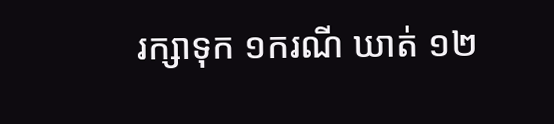រក្សាទុក ១ករណី ឃាត់ ១២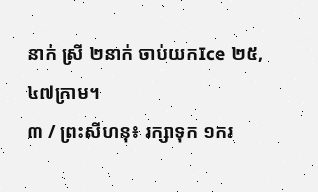នាក់ ស្រី ២នាក់ ចាប់យកIce ២៥,៤៧ក្រាម។
៣ / ព្រះសីហនុ៖ រក្សាទុក ១ករ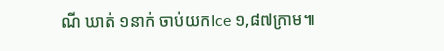ណី ឃាត់ ១នាក់ ចាប់យកIce ១,៨៧ក្រាម៕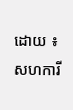ដោយ ៖ សហការី